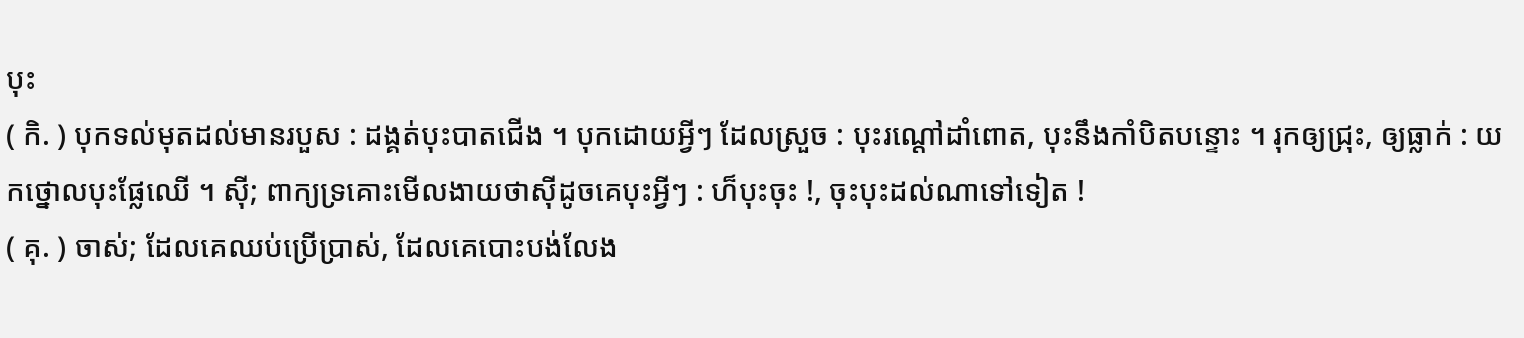បុះ
( កិ. ) បុកទល់មុតដល់មានរបួស : ដង្គត់បុះបាតជើង ។ បុកដោយអ្វីៗ ដែលស្រួច : បុះរណ្ដៅដាំពោត, បុះនឹងកាំបិតបន្ទោះ ។ រុកឲ្យជ្រុះ, ឲ្យធ្លាក់ : យកថ្នោលបុះផ្លែឈើ ។ ស៊ី; ពាក្យទ្រគោះមើលងាយថាស៊ីដូចគេបុះអ្វីៗ : ហ៏បុះចុះ !, ចុះបុះដល់ណាទៅទៀត !
( គុ. ) ចាស់; ដែលគេឈប់ប្រើប្រាស់, ដែលគេបោះបង់លែង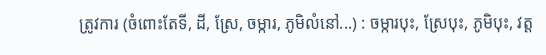ត្រូវការ (ចំពោះតែទី, ដី, ស្រែ, ចម្ការ, ភូមិលំនៅ...) : ចម្ការបុះ, ស្រែបុះ, ភូមិបុះ, វត្ត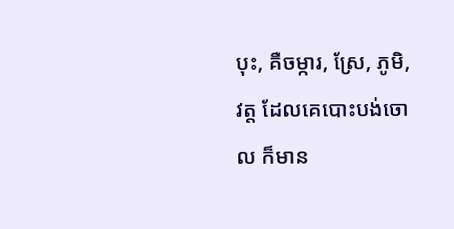បុះ, គឺចម្ការ, ស្រែ, ភូមិ, វត្ត ដែលគេបោះបង់ចោល ក៏មាន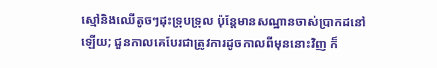ស្មៅនិងឈើតូចៗដុះទ្រុបទ្រុល ប៉ុន្តែមានសណ្ឋានចាស់ប្រាកដនៅឡើយ; ជួនកាលគេបែរជាត្រូវការដូចកាលពីមុននោះវិញ ក៏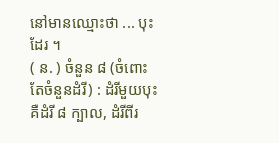នៅមានឈ្មោះថា ... បុះ ដែរ ។
( ន. ) ចំនួន ៨ (ចំពោះតែចំនួនដំរី) : ដំរីមួយបុះ គឺដំរី ៨ ក្បាល, ដំរីពីរ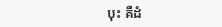បុះ គឺដំ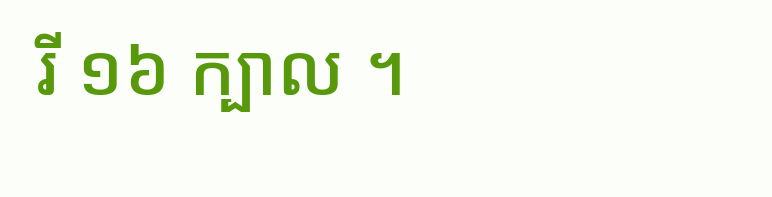រី ១៦ ក្បាល ។